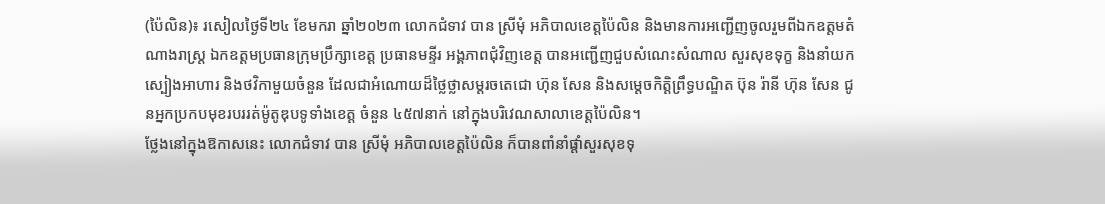(ប៉ៃលិន)៖ រសៀលថ្ងៃទី២៤ ខែមករា ឆ្នាំ២០២៣ លោកជំទាវ បាន ស្រីមុំ អភិបាលខេត្តប៉ៃលិន និងមានការអញ្ជើញចូលរួមពីឯកឧត្តមតំណាងរាស្ត្រ ឯកឧត្តមប្រធានក្រុមប្រឹក្សាខេត្ត ប្រធានមន្ទីរ អង្គភាពជុំវិញខេត្ត បានអញ្ជើញជួបសំណេះសំណាល សួរសុខទុក្ខ និងនាំយកស្បៀងអាហារ និងថវិកាមួយចំនួន ដែលជាអំណោយដ៏ថ្លៃថ្លាសម្តរចតេជោ ហ៊ុន សែន និងសម្តេចកិត្តិព្រឹទ្ធបណ្ឌិត ប៊ុន រ៉ានី ហ៊ុន សែន ជូនអ្នកប្រកបមុខរបររត់ម៉ូតូឌុបទូទាំងខេត្ត ចំនួន ៤៥៧នាក់ នៅក្នុងបរិវេណសាលាខេត្តប៉ៃលិន។
ថ្លែងនៅក្នុងឱកាសនេះ លោកជំទាវ បាន ស្រីមុំ អភិបាលខេត្តប៉ៃលិន ក៏បានពាំនាំផ្តាំសួរសុខទុ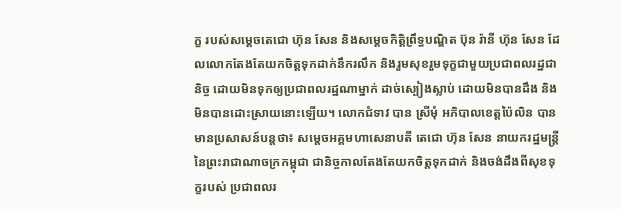ក្ខ របស់សម្តេចតេជោ ហ៊ុន សែន និងសម្តេចកិត្តិព្រឹទ្ធបណ្ឌិត ប៊ុន រ៉ានី ហ៊ុន សែន ដែលលោកតែងតែយកចិត្តទុកដាក់នឹករលឹក និងរួមសុខរួមទុក្ខជាមួយប្រជាពលរដ្ឋជានិច្ច ដោយមិនទុកឲ្យប្រជាពលរដ្ឋណាម្នាក់ ដាច់ស្បៀងស្លាប់ ដោយមិនបានដឹង និងមិនបានដោះស្រាយនោះឡើយ។ លោកជំទាវ បាន ស្រីមុំ អភិបាលខេត្តប៉ៃលិន បានមានប្រសាសន៍បន្តថា៖ សម្តេចអគ្គមហាសេនាបតី តេជោ ហ៊ុន សែន នាយករដ្ឋមន្ត្រី នៃព្រះរាជាណាចក្រកម្ពុជា ជានិច្ចកាលតែងតែយកចិត្តទុកដាក់ និងចង់ដឹងពីសុខទុក្ខរបស់ ប្រជាពលរ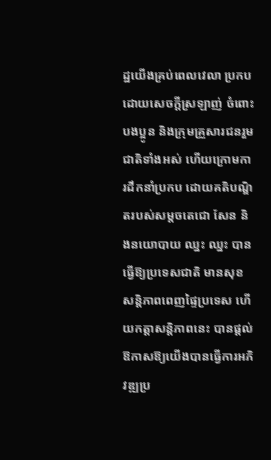ដ្ឋយើងគ្រប់ពេលវេលា ប្រកបដោយសេចក្ដីស្រឡាញ់ ចំពោះបងប្អូន និងក្រុមគ្រួសារជនរួមជាតិទាំងអស់ ហើយក្រោមការដឹកនាំប្រកប ដោយគតិបណ្ឌិតរបស់សម្តចតេជោ សែន និងនយោបាយ ឈ្នះ ឈ្នះ បានធ្វើឱ្យប្រទេសជាតិ មានសុខសន្តិភាពពេញផ្ទៃប្រទេស ហើយកត្តាសន្តិភាពនេះ បានផ្តល់ឱកាសឱ្យយើងបានធ្វើការអភិវឌ្ឍប្រ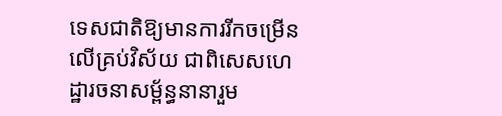ទេសជាតិឱ្យមានការរីកចម្រើនលើគ្រប់វិស័យ ជាពិសេសហេដ្ឋារចនាសម្ព័ន្ធនានារួម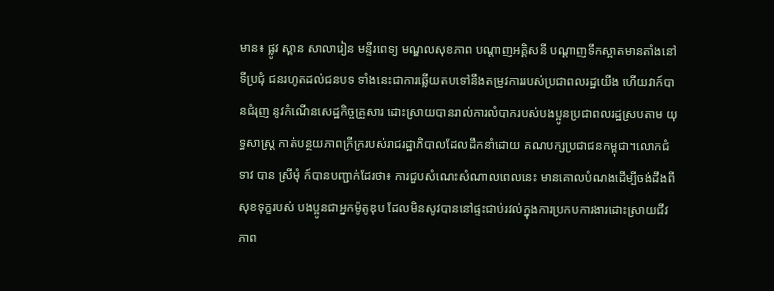មាន៖ ផ្លូវ ស្ពាន សាលារៀន មន្ទីរពេទ្យ មណ្ឌលសុខភាព បណ្តាញអគ្គិសនី បណ្តាញទឹកស្អាតមានតាំងនៅទីប្រជុំ ជនរហូតដល់ជនបទ ទាំងនេះជាការឆ្លើយតបទៅនឹងតម្រូវការរបស់ប្រជាពលរដ្ឋយើង ហើយវាក៍បានជំរុញ នូវកំណើនសេដ្ឋកិច្ចគ្រួសារ ដោះស្រាយបានរាល់ការលំបាករបស់បងប្អូនប្រជាពលរដ្ឋស្របតាម យុទ្ធសាស្ត្រ កាត់បន្ថយភាពក្រីក្ររបស់រាជរដ្ឋាភិបាលដែលដឹកនាំដោយ គណបក្សប្រជាជនកម្ពុជា។លោកជំទាវ បាន ស្រីមុំ ក៍បានបញ្ជាក់ដែរថា៖ ការជួបសំណេះសំណាលពេលនេះ មានគោលបំណងដើម្បីចង់ដឹងពីសុខទុក្ខរបស់ បងប្អូនជាអ្នកម៉ូតូឌុប ដែលមិនសូវបាននៅផ្ទះជាប់រវល់ក្នុងការប្រកបការងារដោះស្រាយជីវភាព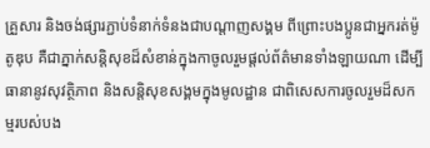គ្រួសារ និងចង់ផ្សារភ្ជាប់ទំនាក់ទំនងជាបណ្តាញសង្គម ពីព្រោះបងប្អូនជាអ្នករត់ម៉ូតូឌុប គឺជាភ្នាក់សន្តិសុខដ៏សំខាន់ក្នុងកាចូលរួមផ្តល់ព័ត៌មានទាំងឡាយណា ដើម្បីធានានូវសុវត្ថិភាព និងសន្តិសុខសង្គមក្នុងមូលដ្ឋាន ជាពិសេសការចូលរួមដ៏សកម្មរបស់បង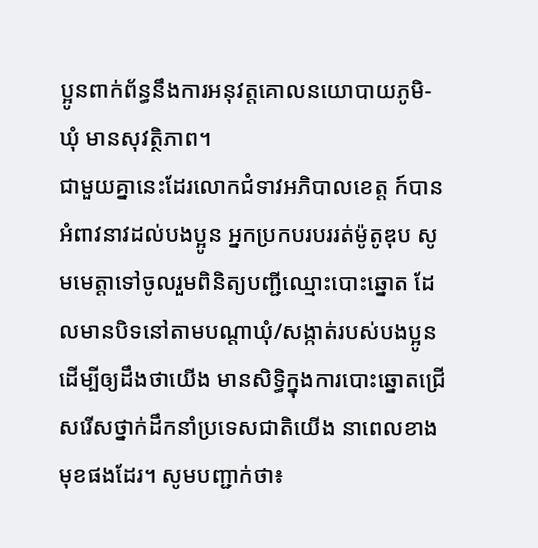ប្អូនពាក់ព័ន្ធនឹងការអនុវត្តគោលនយោបាយភូមិ-ឃុំ មានសុវត្ថិភាព។
ជាមួយគ្នានេះដែរលោកជំទាវអភិបាលខេត្ត ក៍បានអំពាវនាវដល់បងប្អូន អ្នកប្រកបរបររត់ម៉ូតូឌុប សូមមេត្តាទៅចូលរួមពិនិត្យបញ្ជីឈ្មោះបោះឆ្នោត ដែលមានបិទនៅតាមបណ្តាឃុំ/សង្កាត់របស់បងប្អូន ដើម្បីឲ្យដឹងថាយើង មានសិទ្ធិក្នុងការបោះឆ្នោតជ្រើសរើសថ្នាក់ដឹកនាំប្រទេសជាតិយើង នាពេលខាងមុខផងដែរ។ សូមបញ្ជាក់ថា៖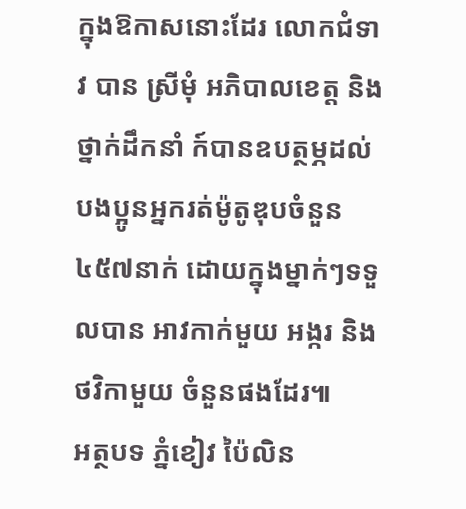ក្នុងឱកាសនោះដែរ លោកជំទាវ បាន ស្រីមុំ អភិបាលខេត្ត និងថ្នាក់ដឹកនាំ ក៍បានឧបត្ថម្ភដល់បងប្អូនអ្នករត់ម៉ូតូឌុបចំនួន៤៥៧នាក់ ដោយក្នុងម្នាក់ៗទទួលបាន អាវកាក់មួយ អង្ករ និងថវិកាមួយ ចំនួនផងដែរ៕
អត្ថបទ ភ្នំខៀវ ប៉ៃលិន